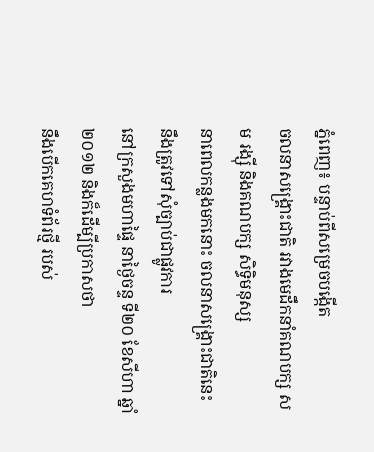ភ្នំពេញ៖ បន្ទាប់ពីសម្រេចបង្កើត
ចលនាសង្រ្គោះជាតិ រវាងមេដឹកនាំគណបក្ស សម រង្ស៊ី និងគណបក្ស សិទ្ធិមនុស្ស
នាពេលកន្លងមកនោះ ចលនាសង្រ្គោះជាតិនេះ នឹងត្រូវទៅសុំច្បាប់ជាផ្លូវការ
នៅក្រសួងមហាផ្ទៃ នាថ្ងៃចន្ទ ទី២០ ខែសីហា ឆ្នាំ២០១២ និងក៏ដើម្បីប្រកាសថា
នឹងបើកគេហទំព័រថ្មី របស់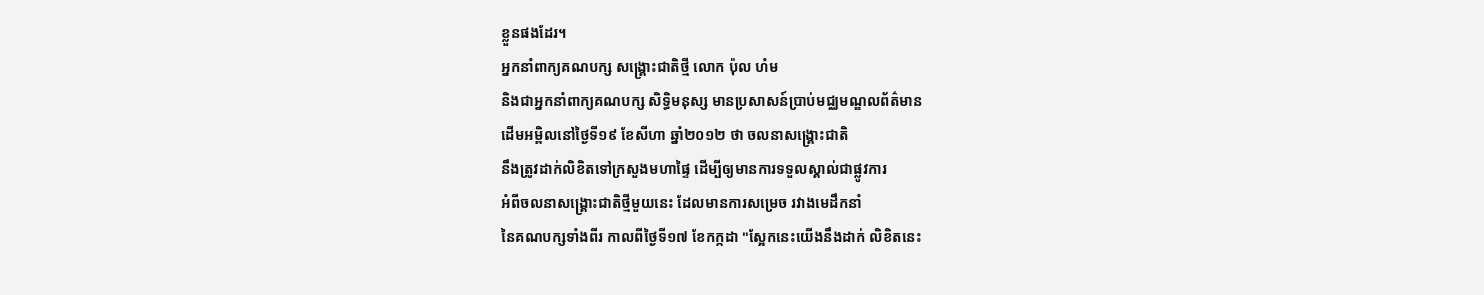ខ្លួនផងដែរ។
អ្នកនាំពាក្យគណបក្ស សង្គ្រោះជាតិថ្មី លោក ប៉ុល ហំម
និងជាអ្នកនាំពាក្យគណបក្ស សិទ្ធិមនុស្ស មានប្រសាសន៍ប្រាប់មជ្ឈមណ្ឌលព័ត៌មាន
ដើមអម្ពិលនៅថ្ងៃទី១៩ ខែសីហា ឆ្នាំ២០១២ ថា ចលនាសង្គ្រោះជាតិ
នឹងត្រូវដាក់លិខិតទៅក្រសួងមហាផ្ទៃ ដើម្បីឲ្យមានការទទួលស្គាល់ជាផ្លូវការ
អំពីចលនាសង្រ្គោះជាតិថ្មីមួយនេះ ដែលមានការសម្រេច រវាងមេដឹកនាំ
នៃគណបក្សទាំងពីរ កាលពីថ្ងៃទី១៧ ខែកក្កដា "ស្អែកនេះយើងនឹងដាក់ លិខិតនេះ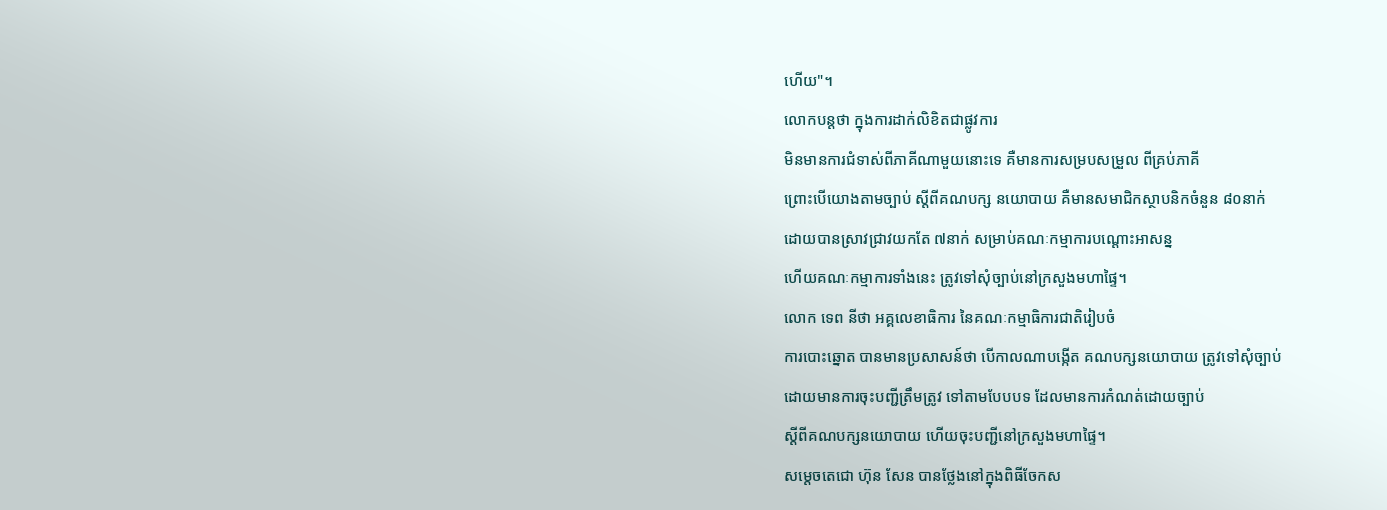ហើយ"។
លោកបន្តថា ក្នុងការដាក់លិខិតជាផ្លូវការ
មិនមានការជំទាស់ពីភាគីណាមួយនោះទេ គឺមានការសម្របសម្រួល ពីគ្រប់ភាគី
ព្រោះបើយោងតាមច្បាប់ ស្តីពីគណបក្ស នយោបាយ គឺមានសមាជិកស្ថាបនិកចំនួន ៨០នាក់
ដោយបានស្រាវជ្រាវយកតែ ៧នាក់ សម្រាប់គណៈកម្មាការបណ្តោះអាសន្ន
ហើយគណៈកម្មាការទាំងនេះ ត្រូវទៅសុំច្បាប់នៅក្រសួងមហាផ្ទៃ។
លោក ទេព នីថា អគ្គលេខាធិការ នៃគណៈកម្មាធិការជាតិរៀបចំ
ការបោះឆ្នោត បានមានប្រសាសន៍ថា បើកាលណាបង្កើត គណបក្សនយោបាយ ត្រូវទៅសុំច្បាប់
ដោយមានការចុះបញ្ជីត្រឹមត្រូវ ទៅតាមបែបបទ ដែលមានការកំណត់ដោយច្បាប់
ស្តីពីគណបក្សនយោបាយ ហើយចុះបញ្ជីនៅក្រសួងមហាផ្ទៃ។
សម្តេចតេជោ ហ៊ុន សែន បានថ្លែងនៅក្នុងពិធីចែកស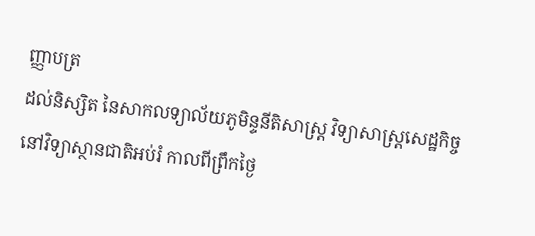ញ្ញាបត្រ
ដល់និស្សិត នៃសាកលទ្យាល័យភូមិន្ទនីតិសាស្រ្ត វិទ្យាសាស្រ្តសេដ្ឋកិច្ច
នៅវិទ្យាស្ថានជាតិអប់រំ កាលពីព្រឹកថ្ងៃ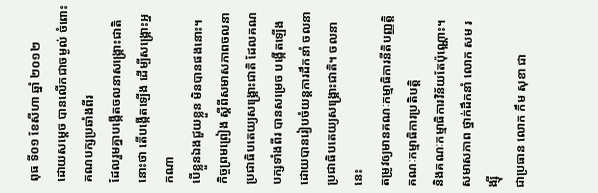ពុធ ទី០១ ខែសីហា ឆ្នាំ ២០១២
ដោយសម្តេច បានលើកជាចម្ងល់ ចំពោះគណបក្សប្រឆាំងពីរ
ដែលរួមគ្នាបង្កើតចលនាសង្គ្រោះជាតិនោះថា តើបង្កើតឡើង ដើម្បីសង្គ្រោះអ្នកណា
បើខ្លួនឯងជួយខ្លួន មិនបានផងនោះ។
កិច្ចព្រមព្រៀង ស្តីពីសមាសភាពចលនា
ប្រជាធិបតេយ្យសង្រ្គោះជាតិ ដែលគណបក្សទាំងពីរ បានសម្រេច បង្កើតឡើង
ដោយបានរៀបចំយន្តការដឹកនាំ ចលនា ប្រជាធិបតេយ្យសង្គ្រោះជាតិ។ ចលនានេះ
តម្រូវឲ្យមានគណៈកម្មាធិការនីតិបញ្ញត្តិ គណៈកម្មាធិការប្រតិបត្តិ
និងគណៈកម្មាធិការវិន័យតែប៉ុណ្ណោះ។ សមាសភាព ថ្នាក់ដឹកនាំ លោក សម រង្ស៊ី
ជាប្រធាន លោក កឹម សុខា ជា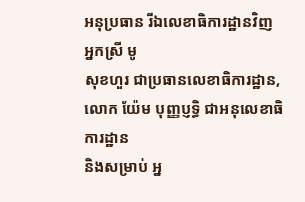អនុប្រធាន រីឯលេខាធិការដ្ឋានវិញ អ្នកស្រី មូ
សុខហួរ ជាប្រធានលេខាធិការដ្ឋាន, លោក យ៉ែម បុញ្ញប្ញទ្ធិ ជាអនុលេខាធិការដ្ឋាន
និងសម្រាប់ អ្ន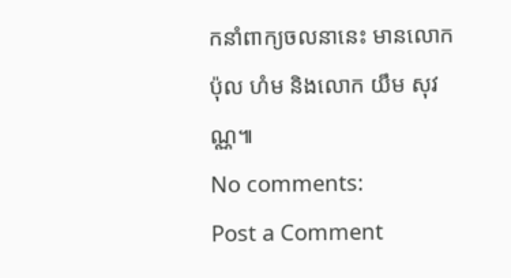កនាំពាក្យចលនានេះ មានលោក ប៉ុល ហំម និងលោក យឹម សុវណ្ណ៕
No comments:
Post a Comment